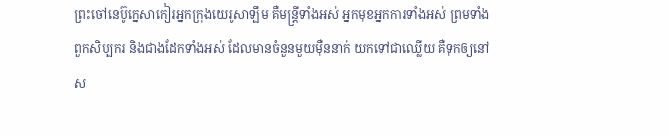ព្រះចៅនេប៊ូក្នេសាកៀរអ្នកក្រុងយេរូសាឡឹម គឺមន្ត្រីទាំងអស់ អ្នកមុខអ្នកការទាំងអស់ ព្រមទាំងពួកសិប្បករ និងជាងដែកទាំងអស់ ដែលមានចំនួនមួយម៉ឺននាក់ យកទៅជាឈ្លើយ គឺទុកឲ្យនៅស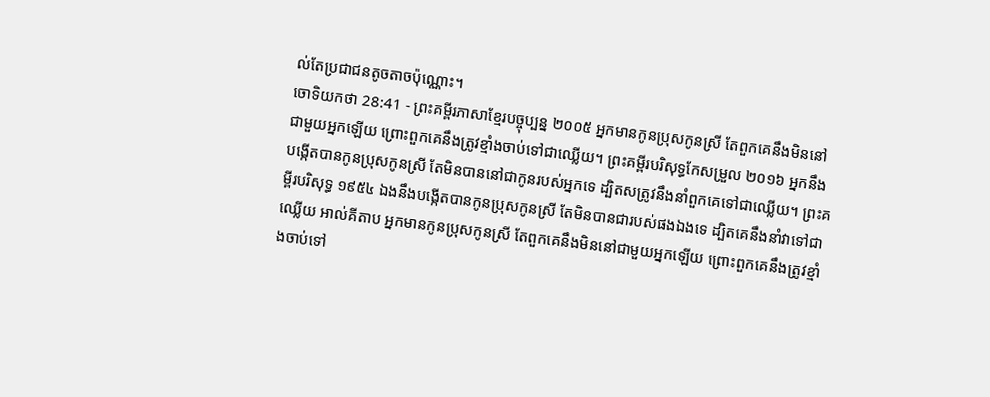ល់តែប្រជាជនតូចតាចប៉ុណ្ណោះ។
ចោទិយកថា 28:41 - ព្រះគម្ពីរភាសាខ្មែរបច្ចុប្បន្ន ២០០៥ អ្នកមានកូនប្រុសកូនស្រី តែពួកគេនឹងមិននៅជាមួយអ្នកឡើយ ព្រោះពួកគេនឹងត្រូវខ្មាំងចាប់ទៅជាឈ្លើយ។ ព្រះគម្ពីរបរិសុទ្ធកែសម្រួល ២០១៦ អ្នកនឹងបង្កើតបានកូនប្រុសកូនស្រី តែមិនបាននៅជាកូនរបស់អ្នកទេ ដ្បិតសត្រូវនឹងនាំពួកគេទៅជាឈ្លើយ។ ព្រះគម្ពីរបរិសុទ្ធ ១៩៥៤ ឯងនឹងបង្កើតបានកូនប្រុសកូនស្រី តែមិនបានជារបស់ផងឯងទេ ដ្បិតគេនឹងនាំវាទៅជាឈ្លើយ អាល់គីតាប អ្នកមានកូនប្រុសកូនស្រី តែពួកគេនឹងមិននៅជាមួយអ្នកឡើយ ព្រោះពួកគេនឹងត្រូវខ្មាំងចាប់ទៅ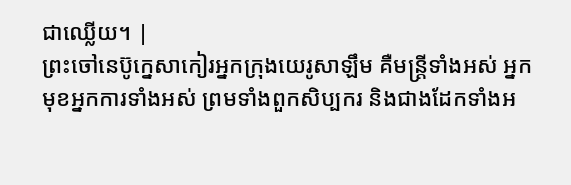ជាឈ្លើយ។ |
ព្រះចៅនេប៊ូក្នេសាកៀរអ្នកក្រុងយេរូសាឡឹម គឺមន្ត្រីទាំងអស់ អ្នកមុខអ្នកការទាំងអស់ ព្រមទាំងពួកសិប្បករ និងជាងដែកទាំងអ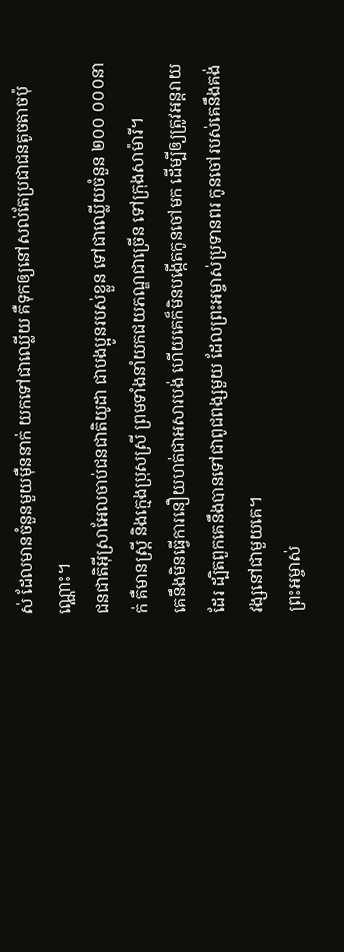ស់ ដែលមានចំនួនមួយម៉ឺននាក់ យកទៅជាឈ្លើយ គឺទុកឲ្យនៅសល់តែប្រជាជនតូចតាចប៉ុណ្ណោះ។
ជនជាតិអ៊ីស្រាអែលចាប់ជនជាតិយូដា ជាបងប្អូនរបស់ខ្លួន ទៅជាឈ្លើយចំនួន ២០០ ០០០នាក់ គឺមានស្ត្រី និងក្មេងប្រុសស្រី ព្រមទាំងនាំយកជយភណ្ឌជាច្រើន ទៅក្រុងសាម៉ារី។
គេនឹងមិនធ្វើការនឿយហត់ជាអសារបង់ ហើយគេក៏មិនបង្កើតកូនចៅមក ដើម្បីឲ្យត្រូវអន្តរាយដែរ ដ្បិតពួកគេនឹងបានទៅជាពូជពង្សមួយ ដែលព្រះអម្ចាស់ប្រទានពរ កូនចៅរបស់គេនឹងគង់វង្សនៅជាមួយគេ។
ព្រះអម្ចាស់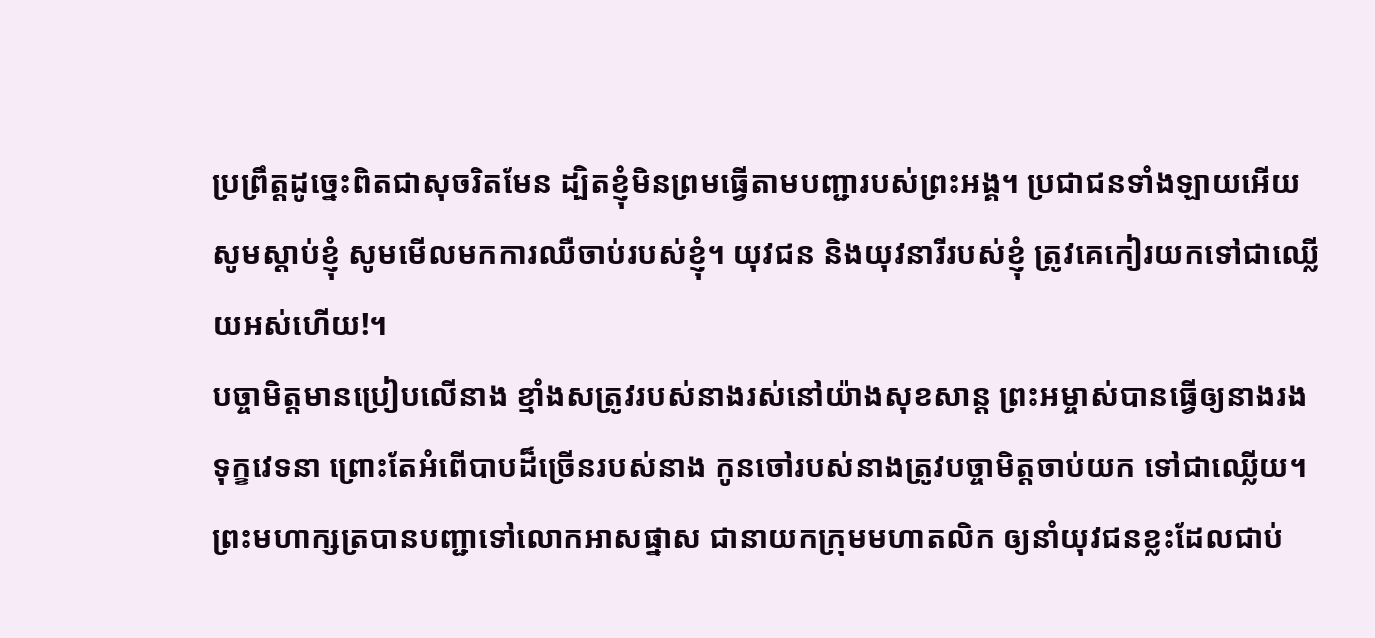ប្រព្រឹត្តដូច្នេះពិតជាសុចរិតមែន ដ្បិតខ្ញុំមិនព្រមធ្វើតាមបញ្ជារបស់ព្រះអង្គ។ ប្រជាជនទាំងឡាយអើយ សូមស្ដាប់ខ្ញុំ សូមមើលមកការឈឺចាប់របស់ខ្ញុំ។ យុវជន និងយុវនារីរបស់ខ្ញុំ ត្រូវគេកៀរយកទៅជាឈ្លើយអស់ហើយ!។
បច្ចាមិត្តមានប្រៀបលើនាង ខ្មាំងសត្រូវរបស់នាងរស់នៅយ៉ាងសុខសាន្ត ព្រះអម្ចាស់បានធ្វើឲ្យនាងរងទុក្ខវេទនា ព្រោះតែអំពើបាបដ៏ច្រើនរបស់នាង កូនចៅរបស់នាងត្រូវបច្ចាមិត្តចាប់យក ទៅជាឈ្លើយ។
ព្រះមហាក្សត្របានបញ្ជាទៅលោកអាសផ្នាស ជានាយកក្រុមមហាតលិក ឲ្យនាំយុវជនខ្លះដែលជាប់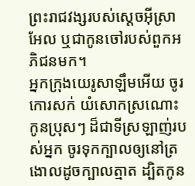ព្រះរាជវង្សរបស់ស្ដេចអ៊ីស្រាអែល ឬជាកូនចៅរបស់ពួកអភិជនមក។
អ្នកក្រុងយេរូសាឡឹមអើយ ចូរកោរសក់ យំសោកស្រណោះកូនប្រុសៗ ដ៏ជាទីស្រឡាញ់របស់អ្នក ចូរទុកក្បាលឲ្យនៅត្រងោលដូចក្បាលត្មាត ដ្បិតកូន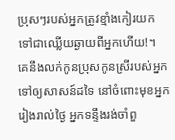ប្រុសៗរបស់អ្នកត្រូវខ្មាំងកៀរយក ទៅជាឈ្លើយឆ្ងាយពីអ្នកហើយ!។
គេនឹងលក់កូនប្រុសកូនស្រីរបស់អ្នកទៅឲ្យសាសន៍ដទៃ នៅចំពោះមុខអ្នក រៀងរាល់ថ្ងៃ អ្នកទន្ទឹងរង់ចាំពួ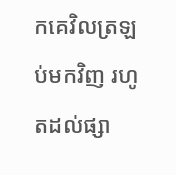កគេវិលត្រឡប់មកវិញ រហូតដល់ផ្សា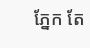ភ្នែក តែ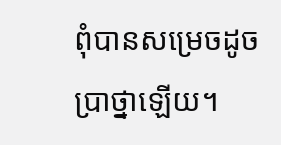ពុំបានសម្រេចដូចប្រាថ្នាឡើយ។